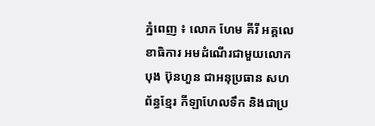ភ្នំពេញ ៖ លោក ហែម គីរី អគ្គលេខាធិការ អមដំណើរជាមួយលោក បុង ប៊ុនហួន ជាអនុប្រធាន សហព័ន្ធខ្មែរ កីឡាហែលទឹក និងជាប្រ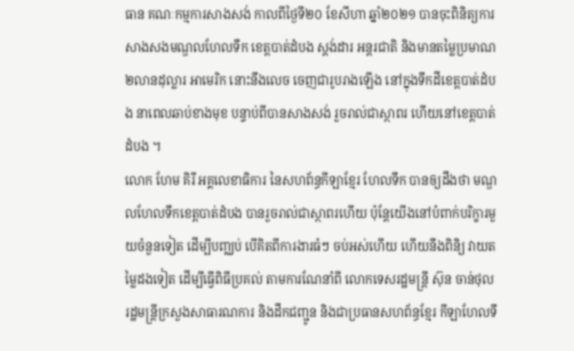ធាន គណៈកម្មការសាងសង់ កាលពីថ្ងៃទី២០ ខែសីហា ឆ្នាំ២០២១ បានចុះពិនិត្យការសាងសងមណ្ឌលហែលទឹក ខេត្តបាត់ដំបង ស្តង់ដារ អន្តរជាតិ និងមានតម្លៃប្រមាណ ២លានដុល្លារ អាមេរិក នោះនឹងលេច ចេញជារូបរាងឡើង នៅក្នុងទឹកដីខេត្តបាត់ដំបង នាពេលឆាប់ខាងមុខ បន្ទាប់ពីបានសាងសង់ រួចរាល់ជាស្ថាពរ ហើយនៅខេត្តបាត់ដំបង ។
លោក ហែម គិរី អគ្គលេខាធិការ នៃសហព័ន្ធកីឡាខ្មែរ ហែលទឹក បានឲ្យដឹងថា មណ្ឌលហែលទឹកខេត្តបាត់ដំបង បានរួចរាល់ជាស្ថាពរហើយ ប៉ុន្តែយើងនៅបំពាក់បរិក្ខារមួយចំនួនទៀត ដើម្បីបញ្ឈប់ បើគិតពីការងារធំៗ ចប់អស់ហើយ ហើយនឹងពិនិ្យ វាយតម្លៃដងទៀត ដើម្បីធ្វើពិធីប្រគល់ តាមការណែនាំពី លោកទេសរដ្ឋមន្ត្រី ស៊ុន ចាន់ថុល រដ្ឋមន្ត្រីក្រសួងសាធារណការ និងដឹកជញ្ជូន និងជាប្រធានសហព័ន្ធខ្មែរ កីឡាហែលទឹ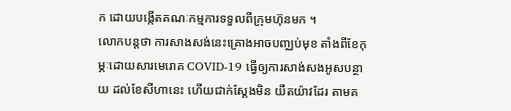ក ដោយបង្កើតគណៈកម្មការទទួលពីក្រុមហ៊ុនមក ។
លោកបន្តថា ការសាងសង់នេះគ្រោងអាចបញ្ឈប់មុខ តាំងពីខែកុម្ភៈដោយសារមេរោគ COVID-19 ធ្វើឲ្យការសាង់សងអូសបន្ថាយ ដល់ខែសីហានេះ ហើយជាក់ស្តែងមិន យឺតយ៉ាវដែរ តាមគ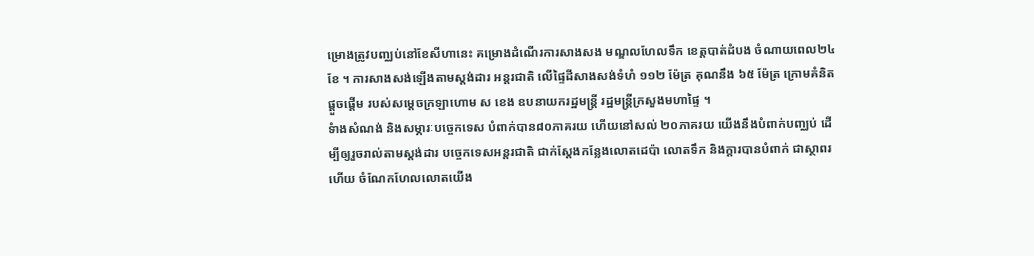ម្រោងត្រូវបញ្ឈប់នៅខែសីហានេះ គម្រោងដំណើរការសាងសង មណ្ឌលហែលទឹក ខេត្តបាត់ដំបង ចំណាយពេល២៤ខែ ។ ការសាងសង់ឡើងតាមស្តង់ដារ អន្តរជាតិ លើផ្ទៃដីសាងសង់ទំហំ ១១២ ម៉ែត្រ គុណនឹង ៦៥ ម៉ែត្រ ក្រោមគំនិតផ្ដួចផ្ដើម របស់សម្ដេចក្រឡាហោម ស ខេង ឧបនាយករដ្ឋមន្ត្រី រដ្ឋមន្ត្រីក្រសួងមហាផ្ទៃ ។
ទំាងសំណង់ និងសម្ភារៈបច្ចេកទេស បំពាក់បាន៨០ភាគរយ ហើយនៅសល់ ២០ភាគរយ យើងនឹងបំពាក់បញ្ឈប់ ដើម្បីឲ្យរួចរាល់តាមស្តង់ដារ បច្ចេកទេសអន្តរជាតិ ជាក់ស្តែងកន្លែងលោតដេប៉ា លោតទឹក និងក្តារបានបំពាក់ ជាស្ថាពរហើយ ចំណែកហែលលោតយើង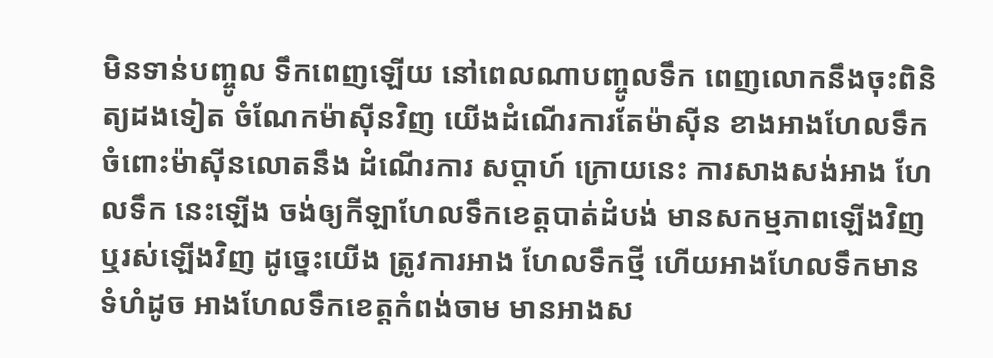មិនទាន់បញ្ចូល ទឹកពេញឡើយ នៅពេលណាបញ្ចូលទឹក ពេញលោកនឹងចុះពិនិត្យដងទៀត ចំណែកម៉ាស៊ីនវិញ យើងដំណើរការតែម៉ាស៊ីន ខាងអាងហែលទឹក ចំពោះម៉ាស៊ីនលោតនឹង ដំណើរការ សប្តាហ៍ ក្រោយនេះ ការសាងសង់អាង ហែលទឹក នេះឡើង ចង់ឲ្យកីឡាហែលទឹកខេត្តបាត់ដំបង់ មានសកម្មភាពឡើងវិញ ឬរស់ឡើងវិញ ដូច្នេះយើង ត្រូវការអាង ហែលទឹកថ្មី ហើយអាងហែលទឹកមានទំហំដូច អាងហែលទឹកខេត្តកំពង់ចាម មានអាងស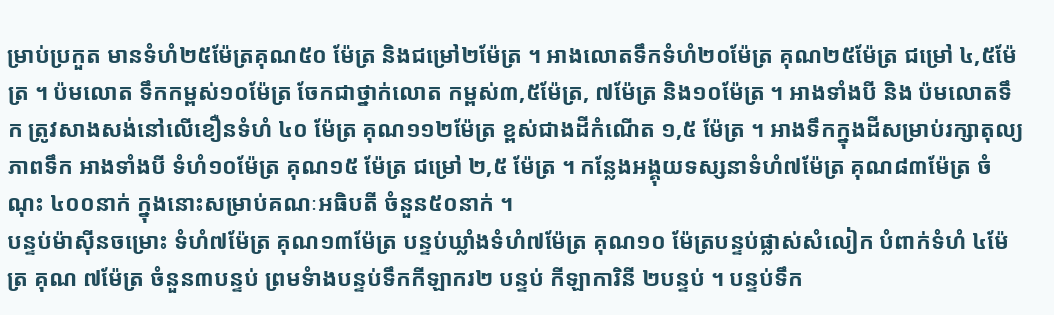ម្រាប់ប្រកួត មានទំហំ២៥ម៉ែត្រគុណ៥០ ម៉ែត្រ និងជម្រៅ២ម៉ែត្រ ។ អាងលោតទឹកទំហំ២០ម៉ែត្រ គុណ២៥ម៉ែត្រ ជម្រៅ ៤,៥ម៉ែត្រ ។ ប៉មលោត ទឹកកម្ពស់១០ម៉ែត្រ ចែកជាថ្នាក់លោត កម្ពស់៣,៥ម៉ែត្រ, ៧ម៉ែត្រ និង១០ម៉ែត្រ ។ អាងទាំងបី និង ប៉មលោតទឹក ត្រូវសាងសង់នៅលើខឿនទំហំ ៤០ ម៉ែត្រ គុណ១១២ម៉ែត្រ ខ្ពស់ជាងដីកំណើត ១,៥ ម៉ែត្រ ។ អាងទឹកក្នុងដីសម្រាប់រក្សាតុល្យភាពទឹក អាងទាំងបី ទំហំ១០ម៉ែត្រ គុណ១៥ ម៉ែត្រ ជម្រៅ ២,៥ ម៉ែត្រ ។ កន្លែងអង្គុយទស្សនាទំហំ៧ម៉ែត្រ គុណ៨៣ម៉ែត្រ ចំណុះ ៤០០នាក់ ក្នុងនោះសម្រាប់គណៈអធិបតី ចំនួន៥០នាក់ ។
បន្ទប់ម៉ាស៊ីនចម្រោះ ទំហំ៧ម៉ែត្រ គុណ១៣ម៉ែត្រ បន្ទប់ឃ្លាំងទំហំ៧ម៉ែត្រ គុណ១០ ម៉ែត្របន្ទប់ផ្លាស់សំលៀក បំពាក់ទំហំ ៤ម៉ែត្រ គុណ ៧ម៉ែត្រ ចំនួន៣បន្ទប់ ព្រមទំាងបន្ទប់ទឹកកីឡាករ២ បន្ទប់ កីឡាការិនី ២បន្ទប់ ។ បន្ទប់ទឹក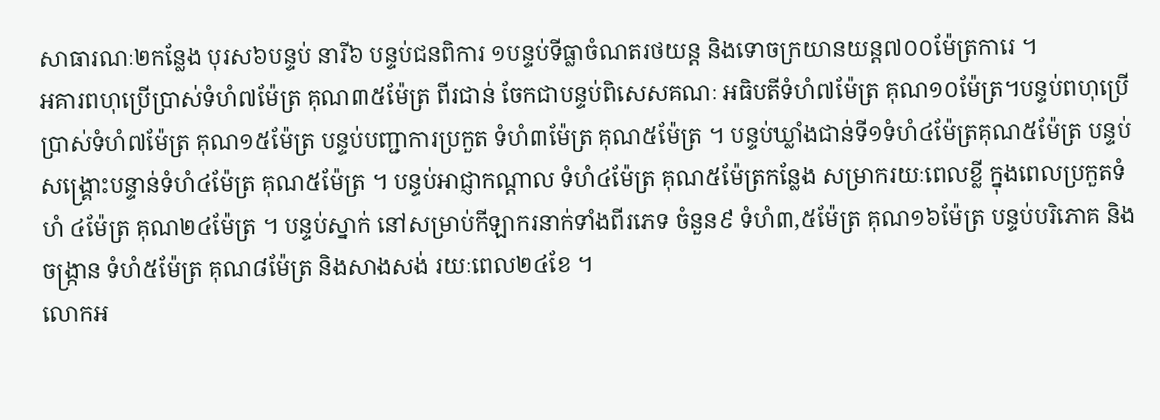សាធារណៈ២កន្លែង បុរស៦បន្ទប់ នារី៦ បន្ទប់ជនពិការ ១បន្ទប់ទីធ្លាចំណតរថយន្ត និងទោចក្រយានយន្ត៧០០ម៉ែត្រការេ ។
អគារពហុប្រើប្រាស់ទំហំ៧ម៉ែត្រ គុណ៣៥ម៉ែត្រ ពីរជាន់ ចែកជាបន្ទប់ពិសេសគណៈ អធិបតីទំហំ៧ម៉ែត្រ គុណ១០ម៉ែត្រ។បន្ទប់ពហុប្រើប្រាស់ទំហំ៧ម៉ែត្រ គុណ១៥ម៉ែត្រ បន្ទប់បញ្ជាការប្រកួត ទំហំ៣ម៉ែត្រ គុណ៥ម៉ែត្រ ។ បន្ទប់ឃ្លាំងជាន់ទី១ទំហំ៤ម៉ែត្រគុណ៥ម៉ែត្រ បន្ទប់សង្គ្រោះបន្ទាន់ទំហំ៤ម៉ែត្រ គុណ៥ម៉ែត្រ ។ បន្ទប់អាជ្ញាកណ្ដាល ទំហំ៤ម៉ែត្រ គុណ៥ម៉ែត្រកន្លែង សម្រាករយៈពេលខ្លី ក្នុងពេលប្រកួតទំហំ ៤ម៉ែត្រ គុណ២៤ម៉ែត្រ ។ បន្ទប់ស្នាក់ នៅសម្រាប់កីឡាករនាក់ទាំងពីរភេទ ចំនួន៩ ទំហំ៣,៥ម៉ែត្រ គុណ១៦ម៉ែត្រ បន្ទប់បរិភោគ និងចង្ក្រាន ទំហំ៥ម៉ែត្រ គុណ៨ម៉ែត្រ និងសាងសង់ រយៈពេល២៤ខែ ។
លោកអ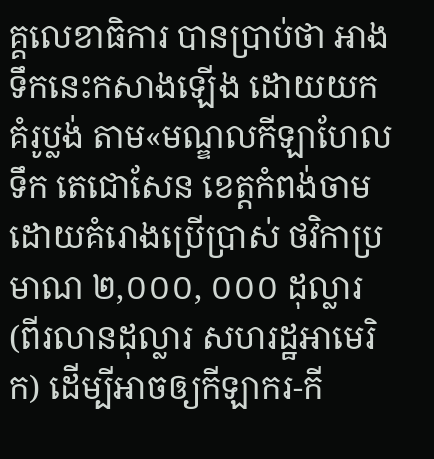គ្គលេខាធិការ បានប្រាប់ថា អាងទឹកនេះកសាងឡើង ដោយយកគំរូប្លង់ តាម«មណ្ឌលកីឡាហែលទឹក តេជោសែន ខេត្តកំពង់ចាម ដោយគំរោងប្រើប្រាស់ ថវិកាប្រមាណ ២,០០០, ០០០ ដុល្លារ (ពីរលានដុល្លារ សហរដ្ឋអាមេរិក) ដើម្បីអាចឲ្យកីឡាករ-កី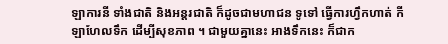ឡាការនី ទាំងជាតិ និងអន្តរជាតិ ក៏ដូចជាមហាជន ទូទៅ ធ្វើការហ្វឹកហាត់ កីឡាហែលទឹក ដើម្បីសុខភាព ។ ជាមួយគ្នានេះ អាងទឹកនេះ ក៏ជាក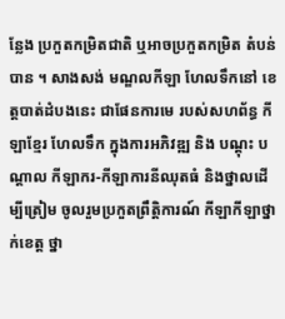ន្លែង ប្រកួតកម្រិតជាតិ ឬអាចប្រកួតកម្រិត តំបន់បាន ។ សាងសង់ មណ្ឌលកីឡា ហែលទឹកនៅ ខេត្តបាត់ដំបងនេះ ជាផែនការមេ របស់សហព័ន្ធ កីឡាខ្មែរ ហែលទឹក ក្នុងការអភិវឌ្ឍ និង បណ្ដុះ បណ្ដាល កីឡាករ-កីឡាការនីឈុតធំ និងថ្នាលដើម្បីត្រៀម ចូលរួមប្រកួតព្រឹត្តិការណ៍ កីឡាកីឡាថ្នាក់ខេត្ត ថ្នា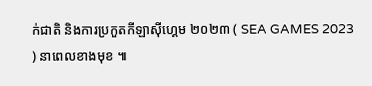ក់ជាតិ និងការប្រកួតកីឡាស៊ីហ្គេម ២០២៣ ( SEA GAMES 2023 ) នាពេលខាងមុខ ៕